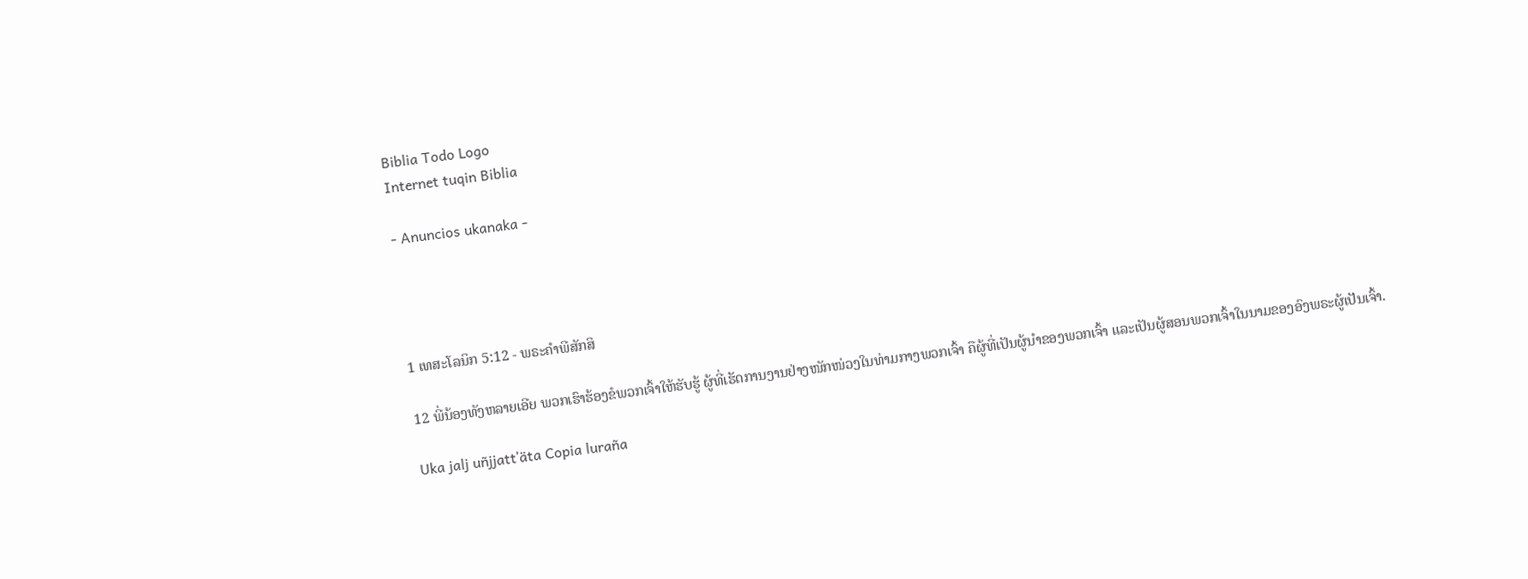Biblia Todo Logo
Internet tuqin Biblia

- Anuncios ukanaka -




1 ເທສະໂລນິກ 5:12 - ພຣະຄຳພີສັກສິ

12 ພີ່ນ້ອງທັງຫລາຍເອີຍ ພວກເຮົາຮ້ອງຂໍພວກເຈົ້າໃຫ້ຮັບຮູ້ ຜູ້ທີ່ເຮັດການງານຢ່າງໜັກໜ່ວງໃນທ່າມກາງພວກເຈົ້າ ຄືຜູ້ທີ່ເປັນຜູ້ນຳຂອງພວກເຈົ້າ ແລະເປັນຜູ້ສອນພວກເຈົ້າໃນນາມຂອງອົງພຣະຜູ້ເປັນເຈົ້າ.

Uka jalj uñjjattʼäta Copia luraña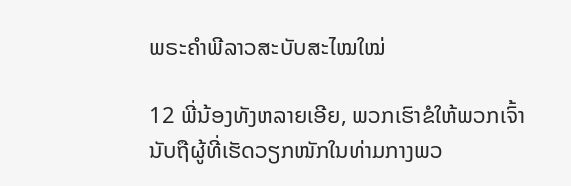ພຣະຄຳພີລາວສະບັບສະໄໝໃໝ່

12 ພີ່ນ້ອງທັງຫລາຍເອີຍ, ພວກເຮົາຂໍໃຫ້ພວກເຈົ້ານັບຖືຜູ້ທີ່ເຮັດວຽກໜັກໃນທ່າມກາງພວ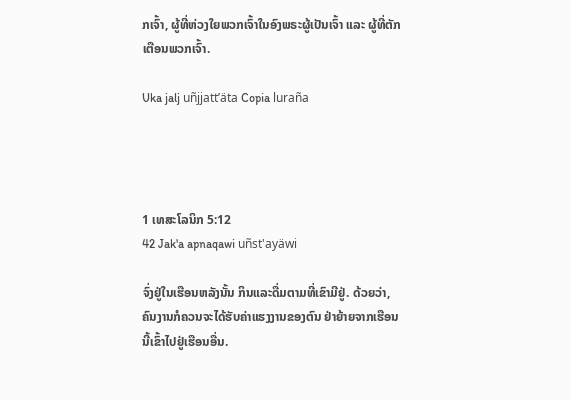ກເຈົ້າ, ຜູ້ທີ່ຫ່ວງໃຍພວກເຈົ້າໃນອົງພຣະຜູ້ເປັນເຈົ້າ ແລະ ຜູ້ທີ່ຕັກເຕືອນພວກເຈົ້າ.

Uka jalj uñjjattʼäta Copia luraña




1 ເທສະໂລນິກ 5:12
42 Jak'a apnaqawi uñst'ayäwi

ຈົ່ງຢູ່ໃນເຮືອນຫລັງນັ້ນ ກິນແລະດື່ມຕາມທີ່ເຂົາມີຢູ່. ດ້ວຍວ່າ, ຄົນງານກໍຄວນຈະໄດ້ຮັບຄ່າແຮງງານຂອງຕົນ ຢ່າຍ້າຍຈາກເຮືອນນີ້ເຂົ້າໄປຢູ່ເຮືອນອື່ນ.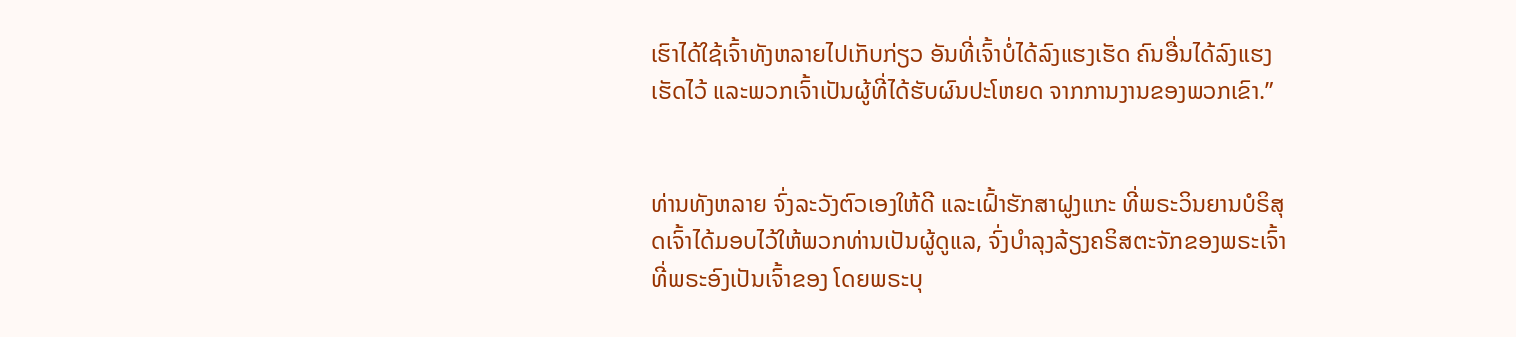ເຮົາໄດ້ໃຊ້ເຈົ້າທັງຫລາຍໄປເກັບກ່ຽວ ອັນທີ່ເຈົ້າບໍ່ໄດ້ລົງແຮງເຮັດ ຄົນອື່ນໄດ້ລົງແຮງເຮັດໄວ້ ແລະພວກເຈົ້າເປັນຜູ້ທີ່ໄດ້ຮັບຜົນປະໂຫຍດ ຈາກການງານຂອງພວກເຂົາ.”


ທ່ານທັງຫລາຍ ຈົ່ງລະວັງຕົວເອງໃຫ້ດີ ແລະເຝົ້າຮັກສາຝູງແກະ ທີ່ພຣະວິນຍານບໍຣິສຸດເຈົ້າໄດ້ມອບໄວ້ໃຫ້ພວກທ່ານເປັນຜູ້ດູແລ, ຈົ່ງບຳລຸງລ້ຽງຄຣິສຕະຈັກຂອງພຣະເຈົ້າ ທີ່ພຣະອົງເປັນເຈົ້າຂອງ ໂດຍພຣະບຸ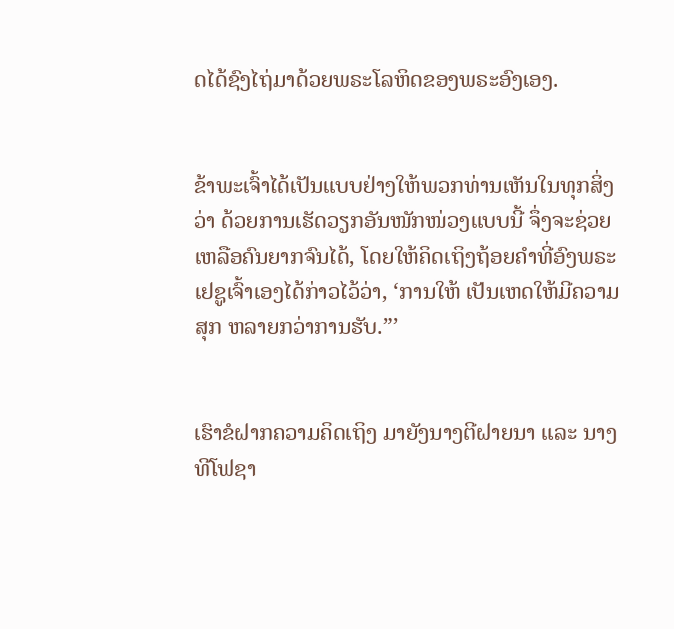ດໄດ້ຊົງໄຖ່ມາດ້ວຍພຣະໂລຫິດຂອງພຣະອົງເອງ.


ຂ້າພະເຈົ້າໄດ້ເປັນແບບຢ່າງໃຫ້ພວກທ່ານເຫັນໃນທຸກສິ່ງວ່າ ດ້ວຍການເຮັດວຽກອັນໜັກໜ່ວງແບບນີ້ ຈຶ່ງຈະຊ່ວຍເຫລືອຄົນຍາກຈົນໄດ້, ໂດຍໃຫ້ຄິດເຖິງຖ້ອຍຄຳທີ່ອົງພຣະເຢຊູເຈົ້າເອງໄດ້ກ່າວໄວ້ວ່າ, ‘ການໃຫ້ ເປັນເຫດໃຫ້ມີຄວາມສຸກ ຫລາຍກວ່າການຮັບ.”’


ເຮົາຂໍຝາກຄວາມຄິດເຖິງ ມາຍັງນາງຕີຝາຍນາ ແລະ ນາງທີໂຟຊາ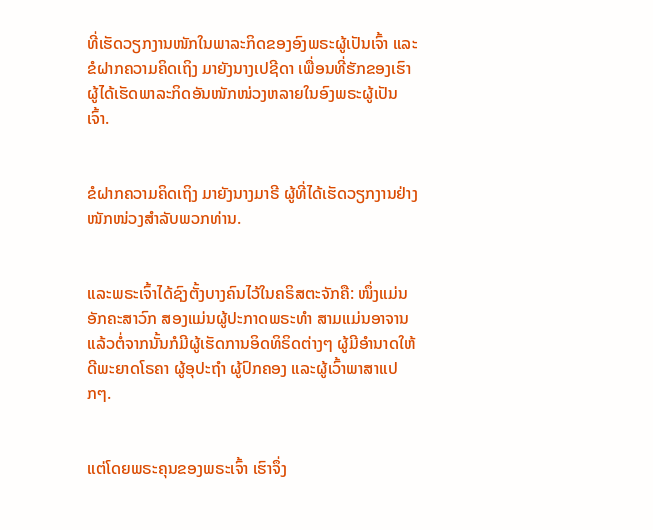ທີ່ເຮັດວຽກງານໜັກໃນພາລະກິດຂອງອົງພຣະຜູ້ເປັນເຈົ້າ ແລະຂໍຝາກຄວາມຄິດເຖິງ ມາຍັງນາງເປຊີດາ ເພື່ອນທີ່ຮັກຂອງເຮົາ ຜູ້ໄດ້ເຮັດພາລະກິດອັນໜັກໜ່ວງຫລາຍໃນອົງພຣະຜູ້ເປັນເຈົ້າ.


ຂໍຝາກຄວາມຄິດເຖິງ ມາຍັງນາງມາຣີ ຜູ້ທີ່ໄດ້ເຮັດວຽກງານຢ່າງໜັກໜ່ວງສຳລັບພວກທ່ານ.


ແລະພຣະເຈົ້າໄດ້ຊົງຕັ້ງບາງຄົນໄວ້ໃນຄຣິສຕະຈັກຄື: ໜຶ່ງແມ່ນອັກຄະສາວົກ ສອງແມ່ນຜູ້ປະກາດພຣະທຳ ສາມແມ່ນອາຈານ ແລ້ວຕໍ່ຈາກນັ້ນກໍມີຜູ້ເຮັດການອິດທິຣິດຕ່າງໆ ຜູ້ມີອຳນາດໃຫ້ດີພະຍາດໂຣຄາ ຜູ້ອຸປະຖຳ ຜູ້ປົກຄອງ ແລະຜູ້ເວົ້າພາສາແປກໆ.


ແຕ່ໂດຍພຣະຄຸນຂອງພຣະເຈົ້າ ເຮົາຈຶ່ງ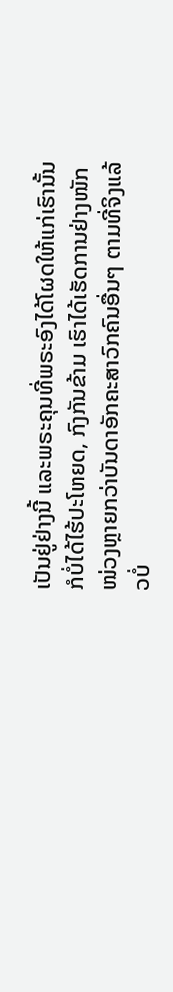ເປັນຢູ່ຢ່າງນີ້ ແລະພຣະຄຸນທີ່ພຣະອົງໄດ້ໂຜດໃຫ້ແກ່ເຮົານັ້ນ ກໍບໍ່ໄດ້ໄຮ້ປະໂຫຍດ, ກົງກັນຂ້າມ ເຮົາໄດ້ເຮັດການຢ່າງໜັກໜ່ວງຫຼາຍກວ່າບັນດາອັກຄະສາວົກຄົນອື່ນໆ ຕາມທີ່ຈິງແລ້ວບໍ່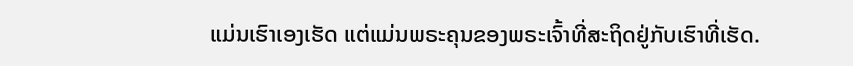ແມ່ນເຮົາເອງເຮັດ ແຕ່ແມ່ນພຣະຄຸນຂອງພຣະເຈົ້າທີ່ສະຖິດຢູ່ກັບເຮົາທີ່ເຮັດ.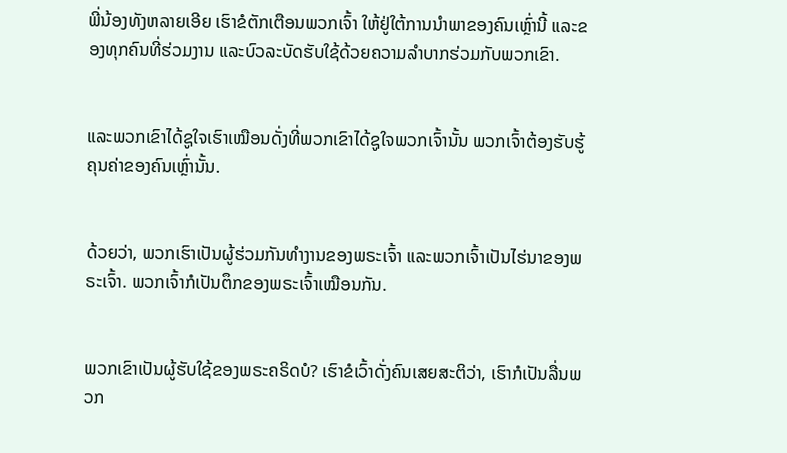ພີ່ນ້ອງທັງຫລາຍເອີຍ ເຮົາຂໍຕັກເຕືອນພວກເຈົ້າ ໃຫ້ຢູ່ໃຕ້ການນຳພາຂອງຄົນເຫຼົ່ານີ້ ແລະຂອງທຸກຄົນທີ່ຮ່ວມງານ ແລະບົວລະບັດຮັບໃຊ້ດ້ວຍຄວາມລຳບາກຮ່ວມກັບພວກເຂົາ.


ແລະພວກເຂົາໄດ້ຊູໃຈເຮົາເໝືອນດັ່ງທີ່ພວກເຂົາໄດ້ຊູໃຈພວກເຈົ້ານັ້ນ ພວກເຈົ້າຕ້ອງຮັບຮູ້ຄຸນຄ່າຂອງຄົນເຫຼົ່ານັ້ນ.


ດ້ວຍວ່າ, ພວກເຮົາເປັນຜູ້ຮ່ວມກັນທຳງານຂອງພຣະເຈົ້າ ແລະພວກເຈົ້າເປັນໄຮ່ນາຂອງພຣະເຈົ້າ. ພວກເຈົ້າກໍເປັນຕຶກຂອງພຣະເຈົ້າເໝືອນກັນ.


ພວກເຂົາເປັນຜູ້ຮັບໃຊ້ຂອງພຣະຄຣິດບໍ? ເຮົາຂໍເວົ້າດັ່ງຄົນເສຍສະຕິວ່າ, ເຮົາກໍເປັນລື່ນພວກ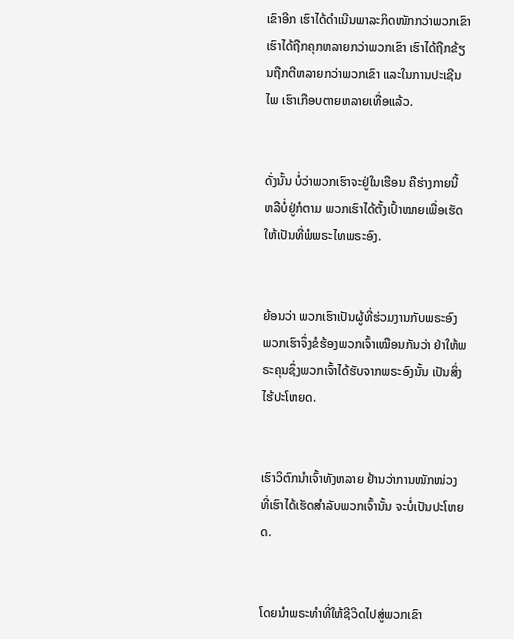ເຂົາອີກ ເຮົາໄດ້ດຳເນີນພາລະກິດໜັກກວ່າພວກເຂົາ ເຮົາໄດ້ຖືກຄຸກຫລາຍກວ່າພວກເຂົາ ເຮົາໄດ້ຖືກຂ້ຽນຖືກຕີຫລາຍກວ່າພວກເຂົາ ແລະໃນການປະເຊີນໄພ ເຮົາເກືອບຕາຍຫລາຍເທື່ອແລ້ວ.


ດັ່ງນັ້ນ ບໍ່ວ່າພວກເຮົາຈະຢູ່ໃນເຮືອນ ຄືຮ່າງກາຍນີ້ ຫລືບໍ່ຢູ່ກໍຕາມ ພວກເຮົາໄດ້ຕັ້ງເປົ້າໝາຍເພື່ອເຮັດໃຫ້ເປັນທີ່ພໍພຣະໄທພຣະອົງ.


ຍ້ອນວ່າ ພວກເຮົາເປັນຜູ້ທີ່ຮ່ວມງານກັບພຣະອົງ ພວກເຮົາຈຶ່ງຂໍຮ້ອງພວກເຈົ້າເໝືອນກັນວ່າ ຢ່າໃຫ້ພຣະຄຸນຊຶ່ງພວກເຈົ້າໄດ້ຮັບຈາກພຣະອົງນັ້ນ ເປັນສິ່ງໄຮ້ປະໂຫຍດ.


ເຮົາວິຕົກນຳເຈົ້າທັງຫລາຍ ຢ້ານວ່າການໜັກໜ່ວງທີ່ເຮົາໄດ້ເຮັດສຳລັບພວກເຈົ້ານັ້ນ ຈະບໍ່ເປັນປະໂຫຍດ.


ໂດຍນຳພຣະທຳທີ່ໃຫ້ຊີວິດໄປສູ່ພວກເຂົາ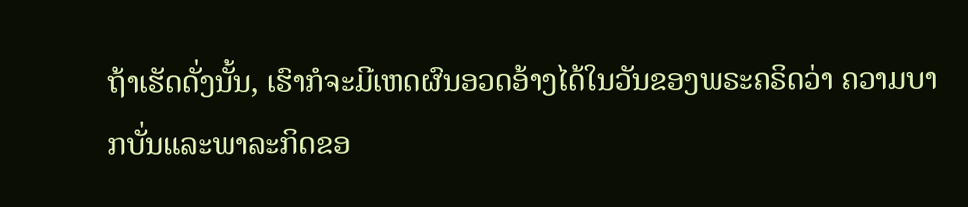ຖ້າເຮັດດັ່ງນັ້ນ, ເຮົາກໍຈະມີເຫດຜົນອວດອ້າງໄດ້ໃນວັນຂອງພຣະຄຣິດວ່າ ຄວາມບາກບັ່ນແລະພາລະກິດຂອ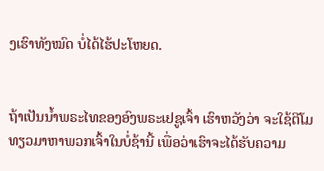ງເຮົາທັງໝົດ ບໍ່ໄດ້ໄຮ້ປະໂຫຍດ.


ຖ້າເປັນນໍ້າພຣະໄທຂອງອົງພຣະເຢຊູເຈົ້າ ເຮົາຫວັງວ່າ ຈະໃຊ້ຕີໂມທຽວມາຫາພວກເຈົ້າໃນບໍ່ຊ້ານີ້ ເພື່ອວ່າເຮົາຈະໄດ້ຮັບຄວາມ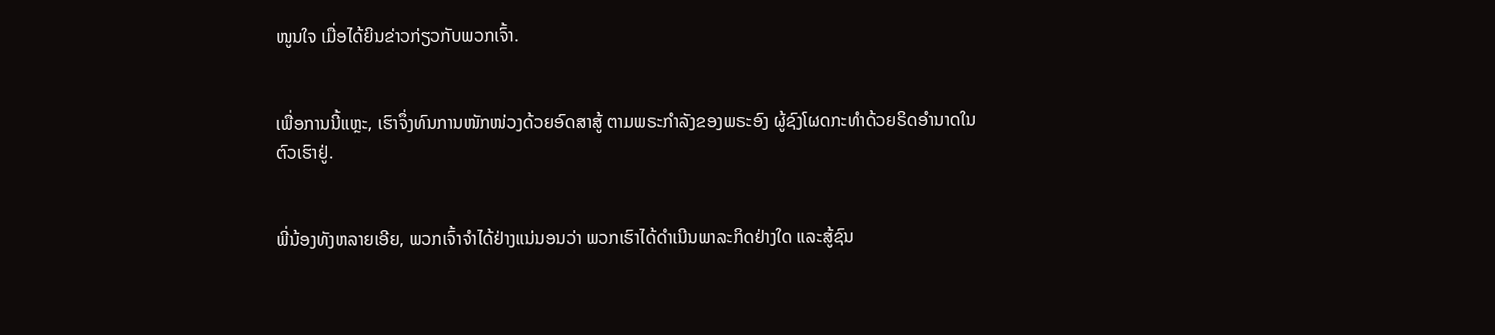ໜູນໃຈ ເມື່ອໄດ້ຍິນຂ່າວກ່ຽວກັບພວກເຈົ້າ.


ເພື່ອການນີ້ແຫຼະ, ເຮົາຈຶ່ງທົນການໜັກໜ່ວງດ້ວຍອົດສາສູ້ ຕາມພຣະກຳລັງຂອງພຣະອົງ ຜູ້ຊົງໂຜດກະທຳດ້ວຍຣິດອຳນາດໃນຕົວເຮົາຢູ່.


ພີ່ນ້ອງທັງຫລາຍເອີຍ, ພວກເຈົ້າຈຳໄດ້ຢ່າງແນ່ນອນວ່າ ພວກເຮົາໄດ້ດຳເນີນພາລະກິດຢ່າງໃດ ແລະສູ້ຊົນ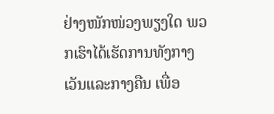ຢ່າງໜັກໜ່ວງພຽງໃດ ພວກເຮົາໄດ້ເຮັດການທັງກາງເວັນແລະກາງຄືນ ເພື່ອ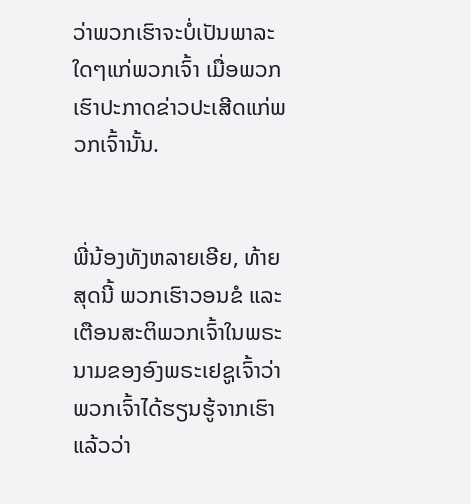ວ່າພວກເຮົາຈະບໍ່ເປັນພາລະໃດໆແກ່ພວກເຈົ້າ ເມື່ອພວກເຮົາປະກາດຂ່າວປະເສີດແກ່ພວກເຈົ້ານັ້ນ.


ພີ່ນ້ອງທັງຫລາຍເອີຍ, ທ້າຍສຸດນີ້ ພວກເຮົາວອນຂໍ ແລະເຕືອນສະຕິພວກເຈົ້າໃນພຣະນາມຂອງອົງພຣະເຢຊູເຈົ້າວ່າ ພວກເຈົ້າໄດ້ຮຽນຮູ້ຈາກເຮົາແລ້ວວ່າ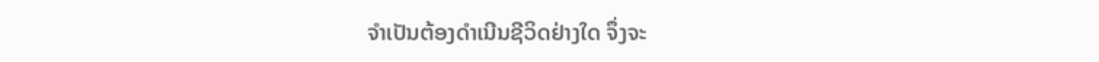ຈຳເປັນຕ້ອງດຳເນີນຊີວິດຢ່າງໃດ ຈຶ່ງຈະ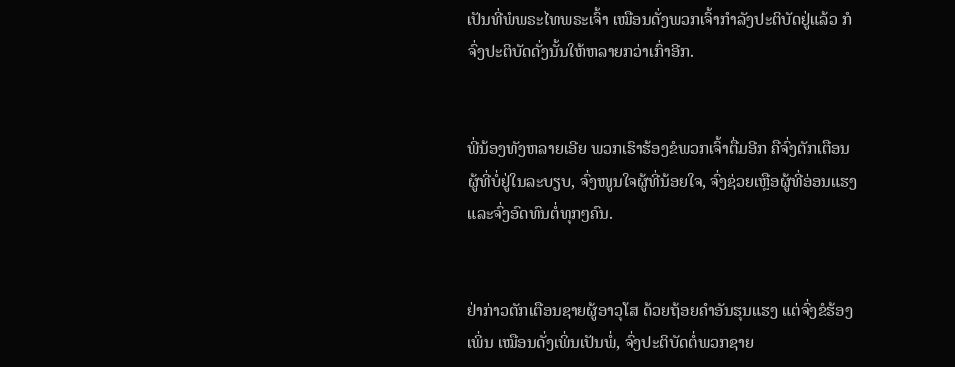ເປັນທີ່ພໍພຣະໄທພຣະເຈົ້າ ເໝືອນດັ່ງພວກເຈົ້າກຳລັງປະຕິບັດຢູ່ແລ້ວ ກໍຈົ່ງປະຕິບັດດັ່ງນັ້ນໃຫ້ຫລາຍກວ່າເກົ່າອີກ.


ພີ່ນ້ອງທັງຫລາຍເອີຍ ພວກເຮົາຮ້ອງຂໍພວກເຈົ້າຕື່ມອີກ ຄືຈົ່ງຕັກເຕືອນຜູ້ທີ່ບໍ່ຢູ່ໃນລະບຽບ, ຈົ່ງໜູນໃຈຜູ້ທີ່ນ້ອຍໃຈ, ຈົ່ງຊ່ວຍເຫຼືອຜູ້ທີ່ອ່ອນແຮງ ແລະຈົ່ງອົດທົນຕໍ່ທຸກໆຄົນ.


ຢ່າກ່າວຕັກເຕືອນຊາຍຜູ້ອາວຸໂສ ດ້ວຍຖ້ອຍຄຳອັນຮຸນແຮງ ແຕ່ຈົ່ງຂໍຮ້ອງເພິ່ນ ເໝືອນດັ່ງເພິ່ນເປັນພໍ່, ຈົ່ງປະຕິບັດຕໍ່ພວກຊາຍ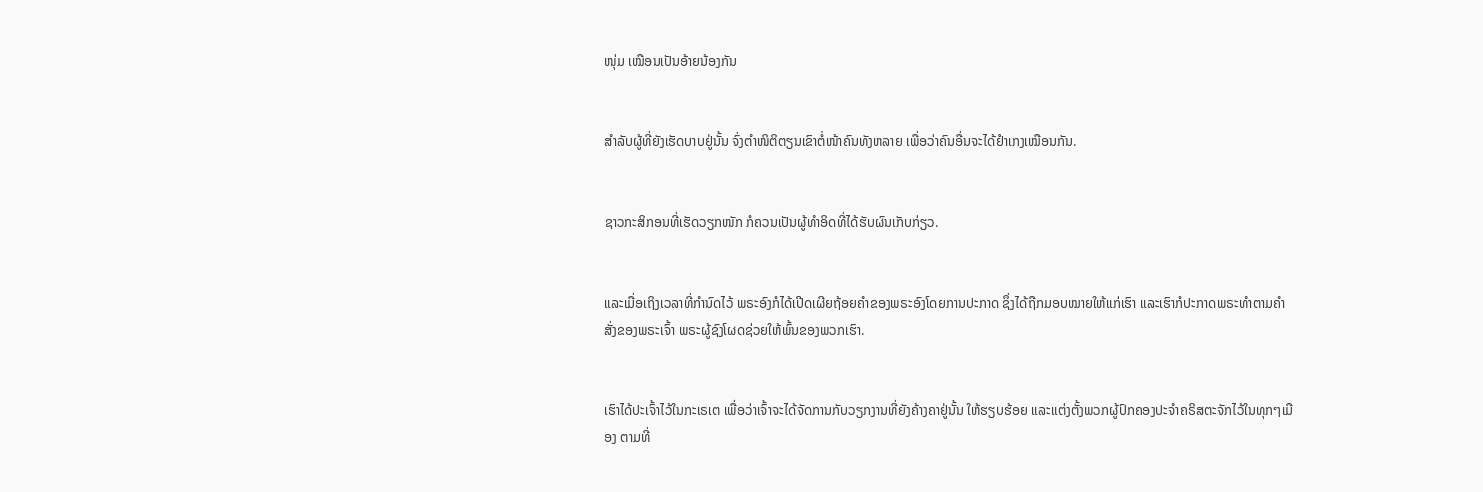ໜຸ່ມ ເໝືອນເປັນອ້າຍນ້ອງກັນ


ສຳລັບຜູ້ທີ່ຍັງເຮັດບາບຢູ່ນັ້ນ ຈົ່ງຕຳໜິຕິຕຽນເຂົາຕໍ່ໜ້າຄົນທັງຫລາຍ ເພື່ອວ່າຄົນອື່ນຈະໄດ້ຢຳເກງເໝືອນກັນ.


ຊາວກະສິກອນທີ່ເຮັດວຽກໜັກ ກໍຄວນເປັນຜູ້ທຳອິດທີ່ໄດ້ຮັບຜົນເກັບກ່ຽວ.


ແລະເມື່ອເຖິງເວລາທີ່ກຳນົດໄວ້ ພຣະອົງກໍໄດ້ເປີດເຜີຍຖ້ອຍຄຳຂອງພຣະອົງໂດຍການປະກາດ ຊຶ່ງໄດ້ຖືກມອບໝາຍໃຫ້ແກ່ເຮົາ ແລະເຮົາກໍປະກາດພຣະທຳຕາມຄຳສັ່ງຂອງພຣະເຈົ້າ ພຣະຜູ້ຊົງໂຜດຊ່ວຍໃຫ້ພົ້ນຂອງພວກເຮົາ.


ເຮົາໄດ້ປະເຈົ້າໄວ້ໃນກະເຣເຕ ເພື່ອວ່າເຈົ້າຈະໄດ້ຈັດການກັບວຽກງານທີ່ຍັງຄ້າງຄາຢູ່ນັ້ນ ໃຫ້ຮຽບຮ້ອຍ ແລະແຕ່ງຕັ້ງພວກຜູ້ປົກຄອງປະຈຳຄຣິສຕະຈັກໄວ້ໃນທຸກໆເມືອງ ຕາມທີ່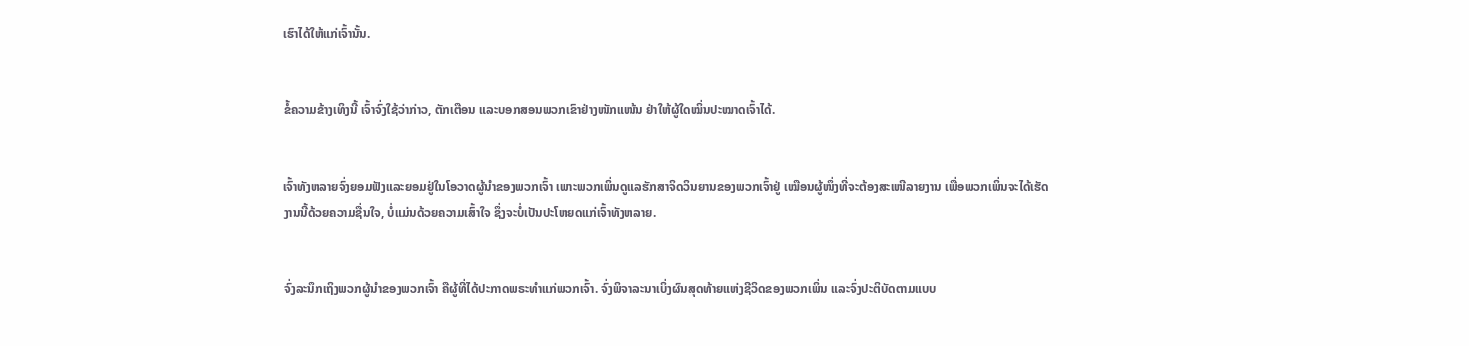ເຮົາໄດ້ໃຫ້ແກ່ເຈົ້ານັ້ນ.


ຂໍ້ຄວາມຂ້າງເທິງນີ້ ເຈົ້າຈົ່ງໃຊ້ວ່າກ່າວ, ຕັກເຕືອນ ແລະບອກສອນພວກເຂົາຢ່າງໜັກແໜ້ນ ຢ່າໃຫ້ຜູ້ໃດໝິ່ນປະໝາດເຈົ້າໄດ້.


ເຈົ້າທັງຫລາຍຈົ່ງຍອມຟັງແລະຍອມຢູ່ໃນໂອວາດຜູ້ນຳຂອງພວກເຈົ້າ ເພາະພວກເພິ່ນດູແລຮັກສາຈິດວິນຍານຂອງພວກເຈົ້າຢູ່ ເໝືອນຜູ້ໜຶ່ງທີ່ຈະຕ້ອງສະເໜີລາຍງານ ເພື່ອພວກເພິ່ນຈະໄດ້ເຮັດງານນີ້ດ້ວຍຄວາມຊື່ນໃຈ, ບໍ່ແມ່ນດ້ວຍຄວາມເສົ້າໃຈ ຊຶ່ງຈະບໍ່ເປັນປະໂຫຍດແກ່ເຈົ້າທັງຫລາຍ.


ຈົ່ງລະນຶກເຖິງພວກຜູ້ນຳຂອງພວກເຈົ້າ ຄືຜູ້ທີ່ໄດ້ປະກາດພຣະທຳແກ່ພວກເຈົ້າ. ຈົ່ງພິຈາລະນາເບິ່ງຜົນສຸດທ້າຍແຫ່ງຊີວິດຂອງພວກເພິ່ນ ແລະຈົ່ງປະຕິບັດຕາມແບບ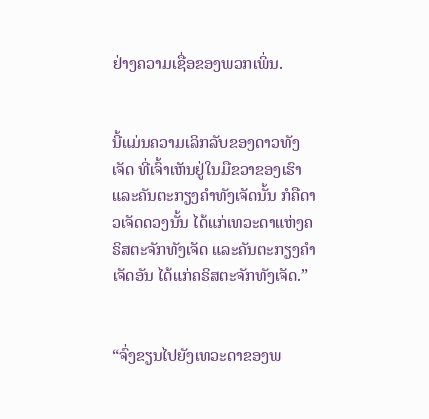ຢ່າງຄວາມເຊື່ອຂອງພວກເພິ່ນ.


ນີ້ແມ່ນຄວາມເລິກລັບຂອງດາວທັງເຈັດ ທີ່ເຈົ້າເຫັນຢູ່ໃນມືຂວາຂອງເຮົາ ແລະຄັນຕະກຽງຄຳທັງເຈັດນັ້ນ ກໍຄືດາວເຈັດດວງນັ້ນ ໄດ້ແກ່ເທວະດາແຫ່ງຄຣິສຕະຈັກທັງເຈັດ ແລະຄັນຕະກຽງຄຳເຈັດອັນ ໄດ້ແກ່ຄຣິສຕະຈັກທັງເຈັດ.”


“ຈົ່ງຂຽນໄປຍັງເທວະດາຂອງພ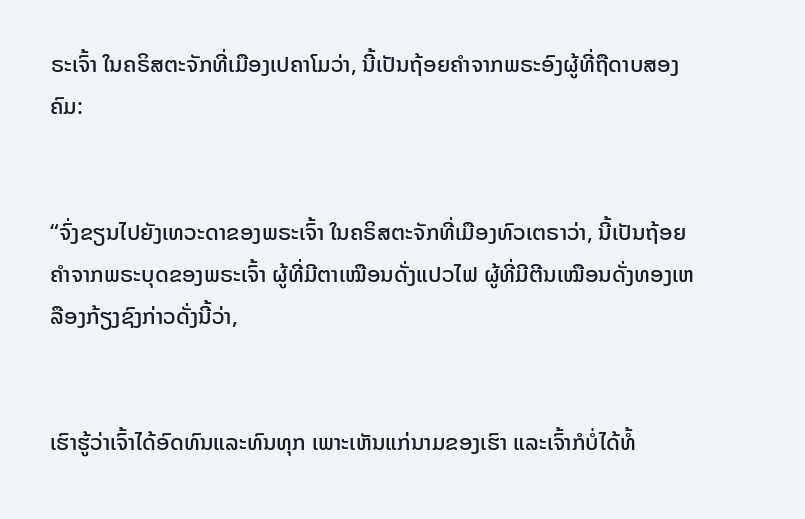ຣະເຈົ້າ ໃນຄຣິສຕະຈັກທີ່ເມືອງເປຄາໂມວ່າ, ນີ້ເປັນຖ້ອຍຄຳຈາກພຣະອົງຜູ້ທີ່ຖືດາບສອງຄົມ:


“ຈົ່ງຂຽນໄປຍັງເທວະດາຂອງພຣະເຈົ້າ ໃນຄຣິສຕະຈັກທີ່ເມືອງທົວເຕຣາວ່າ, ນີ້ເປັນຖ້ອຍຄຳຈາກພຣະບຸດຂອງພຣະເຈົ້າ ຜູ້ທີ່ມີຕາເໝືອນດັ່ງແປວໄຟ ຜູ້ທີ່ມີຕີນເໝືອນດັ່ງທອງເຫລືອງກ້ຽງຊົງກ່າວດັ່ງນີ້ວ່າ,


ເຮົາຮູ້ວ່າເຈົ້າໄດ້ອົດທົນແລະທົນທຸກ ເພາະເຫັນແກ່ນາມຂອງເຮົາ ແລະເຈົ້າກໍບໍ່ໄດ້ທໍ້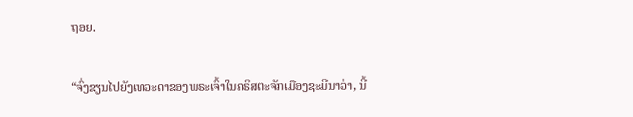ຖອຍ.


“ຈົ່ງຂຽນໄປຍັງເທວະດາຂອງພຣະເຈົ້າໃນຄຣິສຕະຈັກເມືອງຊະມີນາວ່າ, ນີ້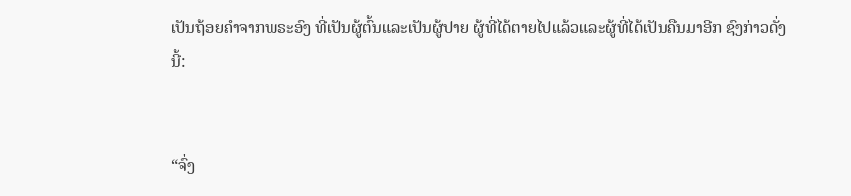ເປັນຖ້ອຍຄຳຈາກພຣະອົງ ທີ່ເປັນຜູ້ຕົ້ນແລະເປັນຜູ້ປາຍ ຜູ້ທີ່ໄດ້ຕາຍໄປແລ້ວແລະຜູ້ທີ່ໄດ້ເປັນຄືນມາອີກ ຊົງກ່າວດັ່ງນີ້:


“ຈົ່ງ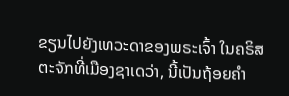ຂຽນໄປຍັງເທວະດາຂອງພຣະເຈົ້າ ໃນຄຣິສຕະຈັກທີ່ເມືອງຊາເດວ່າ, ນີ້ເປັນຖ້ອຍຄຳ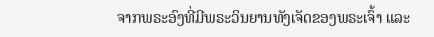ຈາກພຣະອົງທີ່ມີພຣະວິນຍານທັງເຈັດຂອງພຣະເຈົ້າ ແລະ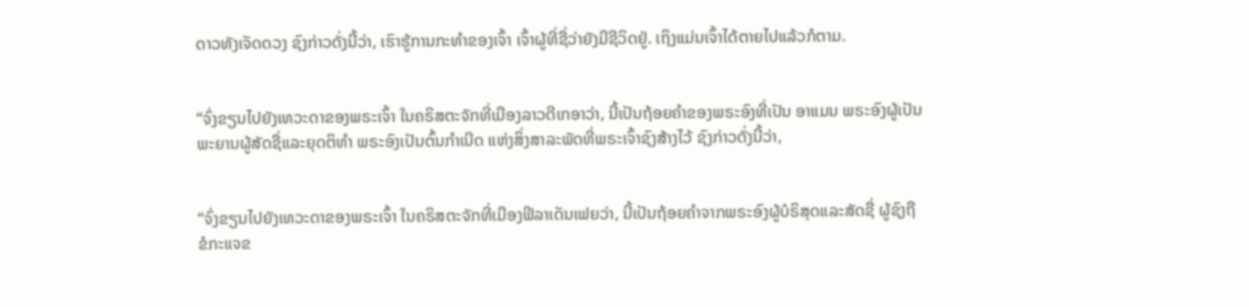ດາວທັງເຈັດດວງ ຊົງກ່າວດັ່ງນີ້ວ່າ, ເຮົາຮູ້ການກະທຳຂອງເຈົ້າ ເຈົ້າຜູ້ທີ່ຊື່ວ່າຍັງມີຊີວິດຢູ່. ເຖິງແມ່ນເຈົ້າໄດ້ຕາຍໄປແລ້ວກໍຕາມ.


“ຈົ່ງຂຽນໄປຍັງເທວະດາຂອງພຣະເຈົ້າ ໃນຄຣິສຕະຈັກທີ່ເມືອງລາວດີເກອາວ່າ, ນີ້ເປັນຖ້ອຍຄຳຂອງພຣະອົງທີ່ເປັນ ອາແມນ ພຣະອົງຜູ້ເປັນພະຍານຜູ້ສັດຊື່ແລະຍຸດຕິທຳ ພຣະອົງເປັນຕົ້ນກຳເນີດ ແຫ່ງສິ່ງສາລະພັດທີ່ພຣະເຈົ້າຊົງສ້າງໄວ້ ຊົງກ່າວດັ່ງນີ້ວ່າ,


“ຈົ່ງຂຽນໄປຍັງເທວະດາຂອງພຣະເຈົ້າ ໃນຄຣິສຕະຈັກທີ່ເມືອງຟີລາເດັນເຟຍວ່າ, ນີ້ເປັນຖ້ອຍຄຳຈາກພຣະອົງຜູ້ບໍຣິສຸດແລະສັດຊື່ ຜູ້ຊົງຖືຂໍກະແຈຂ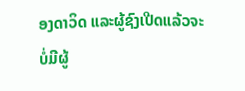ອງດາວິດ ແລະຜູ້ຊົງເປີດແລ້ວຈະບໍ່ມີຜູ້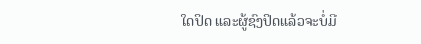ໃດປິດ ແລະຜູ້ຊົງປິດແລ້ວຈະບໍ່ມີ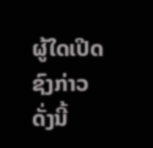ຜູ້ໃດເປີດ ຊົງກ່າວດັ່ງນີ້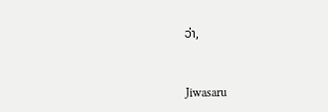ວ່າ,


Jiwasaru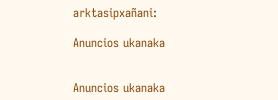arktasipxañani:

Anuncios ukanaka


Anuncios ukanaka